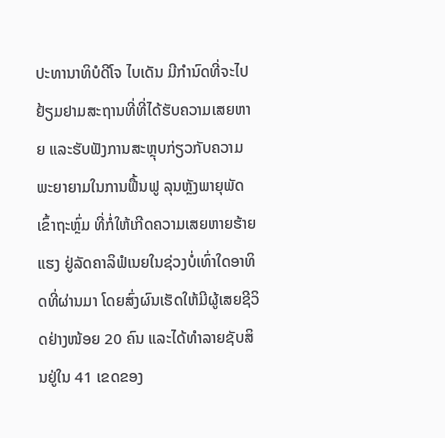ປະທານາທິບໍດີໂຈ ໄບເດັນ ມີກໍານົດທີ່ຈະໄປຢ້ຽມຢາມສະຖານທີ່ທີ່ໄດ້ຮັບຄວາມເສຍຫາຍ ແລະຮັບຟັງການສະຫຼຸບກ່ຽວກັບຄວາມພະຍາຍາມໃນການຟື້ນຟູ ລຸນຫຼັງພາຍຸພັດເຂົ້າຖະຫຼົ່ມ ທີ່ກໍ່ໃຫ້ເກີດຄວາມເສຍຫາຍຮ້າຍແຮງ ຢູ່ລັດຄາລິຟໍເນຍໃນຊ່ວງບໍ່ເທົ່າໃດອາທິດທີ່ຜ່ານມາ ໂດຍສົ່ງຜົນເຮັດໃຫ້ມີຜູ້ເສຍຊີວິດຢ່າງໜ້ອຍ 20 ຄົນ ແລະໄດ້ທຳລາຍຊັບສິນຢູ່ໃນ 41 ເຂດຂອງ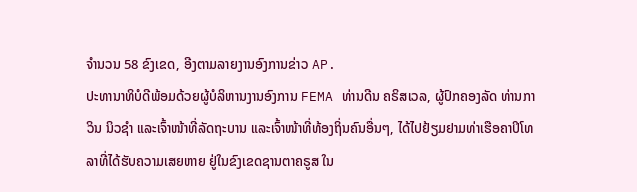ຈໍານວນ 58 ຂົງເຂດ, ອີງຕາມລາຍງານອົງການຂ່າວ AP.
ປະທານາທິບໍດີພ້ອມດ້ວຍຜູ້ບໍລິຫານງານອົງການ FEMA ທ່ານດີນ ຄຣິສເວລ, ຜູ້ປົກຄອງລັດ ທ່ານກາວິນ ນິວຊໍາ ແລະເຈົ້າໜ້າທີ່ລັດຖະບານ ແລະເຈົ້າໜ້າທີ່ທ້ອງຖິ່ນຄົນອື່ນໆ, ໄດ້ໄປຢ້ຽມຢາມທ່າເຮືອຄາປິໂທລາທີ່ໄດ້ຮັບຄວາມເສຍຫາຍ ຢູ່ໃນຂົງເຂດຊານຕາຄຣູສ ໃນ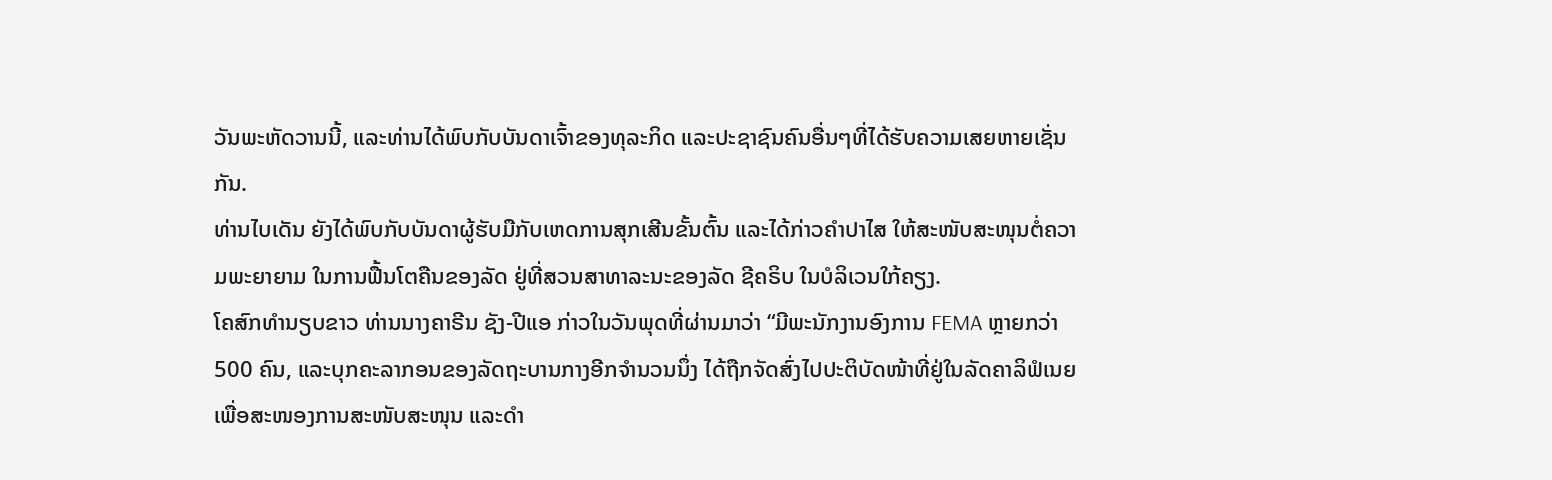ວັນພະຫັດວານນີ້, ແລະທ່ານໄດ້ພົບກັບບັນດາເຈົ້າຂອງທຸລະກິດ ແລະປະຊາຊົນຄົນອື່ນໆທີ່ໄດ້ຮັບຄວາມເສຍຫາຍເຊັ່ນກັນ.
ທ່ານໄບເດັນ ຍັງໄດ້ພົບກັບບັນດາຜູ້ຮັບມືກັບເຫດການສຸກເສີນຂັ້ນຕົ້ນ ແລະໄດ້ກ່າວຄຳປາໄສ ໃຫ້ສະໜັບສະໜຸນຕໍ່ຄວາມພະຍາຍາມ ໃນການຟື້ນໂຕຄືນຂອງລັດ ຢູ່ທີ່ສວນສາທາລະນະຂອງລັດ ຊີຄຣິບ ໃນບໍລິເວນໃກ້ຄຽງ.
ໂຄສົກທໍານຽບຂາວ ທ່ານນາງຄາຣີນ ຊັງ-ປີແອ ກ່າວໃນວັນພຸດທີ່ຜ່ານມາວ່າ “ມີພະນັກງານອົງການ FEMA ຫຼາຍກວ່າ 500 ຄົນ, ແລະບຸກຄະລາກອນຂອງລັດຖະບານກາງອີກຈໍານວນນຶ່ງ ໄດ້ຖືກຈັດສົ່ງໄປປະຕິບັດໜ້າທີ່ຢູ່ໃນລັດຄາລິຟໍເນຍ ເພື່ອສະໜອງການສະໜັບສະໜຸນ ແລະດໍາ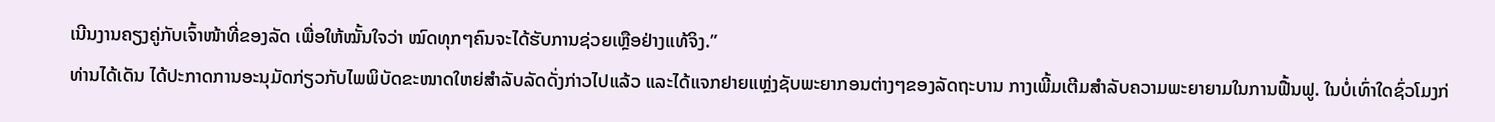ເນີນງານຄຽງຄູ່ກັບເຈົ້າໜ້າທີ່ຂອງລັດ ເພື່ອໃຫ້ໝັ້ນໃຈວ່າ ໝົດທຸກໆຄົນຈະໄດ້ຮັບການຊ່ວຍເຫຼືອຢ່າງແທ້ຈິງ.”
ທ່ານໄດ້ເດັນ ໄດ້ປະກາດການອະນຸມັດກ່ຽວກັບໄພພິບັດຂະໜາດໃຫຍ່ສໍາລັບລັດດັ່ງກ່າວໄປແລ້ວ ແລະໄດ້ແຈກຢາຍແຫຼ່ງຊັບພະຍາກອນຕ່າງໆຂອງລັດຖະບານ ກາງເພີ້ມເຕີມສໍາລັບຄວາມພະຍາຍາມໃນການຟື້ນຟູ. ໃນບໍ່ເທົ່າໃດຊົ່ວໂມງກ່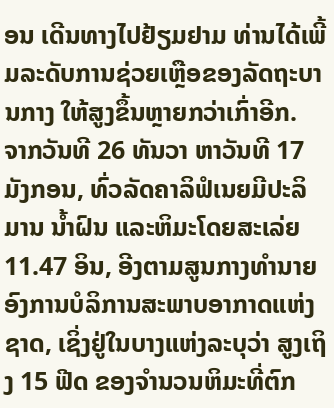ອນ ເດີນທາງໄປຢ້ຽມຢາມ ທ່ານໄດ້ເພີ້ມລະດັບການຊ່ວຍເຫຼືອຂອງລັດຖະບານກາງ ໃຫ້ສູງຂຶ້ນຫຼາຍກວ່າເກົ່າອີກ.
ຈາກວັນທີ 26 ທັນວາ ຫາວັນທີ 17 ມັງກອນ, ທົ່ວລັດຄາລິຟໍເນຍມີປະລິມານ ນໍ້າຝົນ ແລະຫິມະໂດຍສະເລ່ຍ 11.47 ອິນ, ອີງຕາມສູນກາງທຳນາຍອົງການບໍລິການສະພາບອາກາດແຫ່ງຊາດ, ເຊິ່ງຢູ່ໃນບາງແຫ່ງລະບຸວ່າ ສູງເຖິງ 15 ຟີດ ຂອງຈໍານວນຫິມະທີ່ຕົກ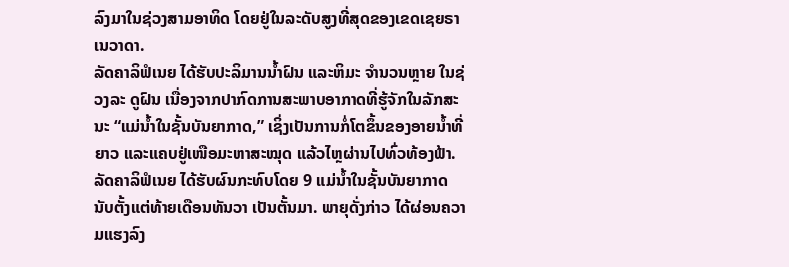ລົງມາໃນຊ່ວງສາມອາທິດ ໂດຍຢູ່ໃນລະດັບສູງທີ່ສຸດຂອງເຂດເຊຍຣາ ເນວາດາ.
ລັດຄາລິຟໍເນຍ ໄດ້ຮັບປະລິມານນໍ້າຝົນ ແລະຫິມະ ຈໍານວນຫຼາຍ ໃນຊ່ວງລະ ດູຝົນ ເນື່ອງຈາກປາກົດການສະພາບອາກາດທີ່ຮູ້ຈັກໃນລັກສະນະ “ແມ່ນໍ້າໃນຊັ້ນບັນຍາກາດ,” ເຊິ່ງເປັນການກໍ່ໂຕຂຶ້ນຂອງອາຍນໍ້າທີ່ຍາວ ແລະແຄບຢູ່ເໜືອມະຫາສະໝຸດ ແລ້ວໄຫຼຜ່ານໄປທົ່ວທ້ອງຟ້າ.
ລັດຄາລິຟໍເນຍ ໄດ້ຮັບຜົນກະທົບໂດຍ 9 ແມ່ນໍ້າໃນຊັ້ນບັນຍາກາດ ນັບຕັ້ງແຕ່ທ້າຍເດືອນທັນວາ ເປັນຕັ້ນມາ. ພາຍຸດັ່ງກ່າວ ໄດ້ຜ່ອນຄວາມແຮງລົງ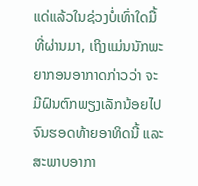ແດ່ແລ້ວໃນຊ່ວງບໍ່ເທົ່າໃດມື້ທີ່ຜ່ານມາ, ເຖິງແມ່ນນັກພະຍາກອນອາກາດກ່າວວ່າ ຈະມີຝົນຕົກພຽງເລັກນ້ອຍໄປຈົນຮອດທ້າຍອາທິດນີ້ ແລະສະພາບອາກາ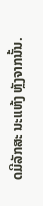ດມີລັກສະ ນະແຫ້ງ ຫຼັງຈາກນັ້ນ.